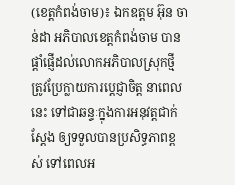(ខេត្ដកំពង់ចាម)៖ ឯកឧត្ដម អ៊ុន ចាន់ដា អភិបាលខេត្តកំពង់ចាម បានផ្តាំផ្ញេីដល់លោកអភិបាលស្រុកថ្មី ត្រូវប្រែក្លាយការប្ដេជ្ញាចិត្ត នាពេលនេះ ទៅជាឆន្ទៈក្នុងការអនុវត្តជាក់ស្ដែង ឲ្យទទួលបានប្រសិទ្ធភាពខ្ពស់ ទៅពេលអ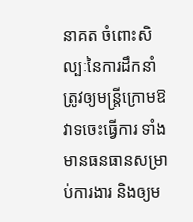នាគត ចំពោះសិល្បៈនៃការដឹកនាំ ត្រូវឲ្យមន្ត្រីក្រោមឱវាទចេះធ្វើការ ទាំងមានធនធានសម្រាប់ការងារ និងឲ្យម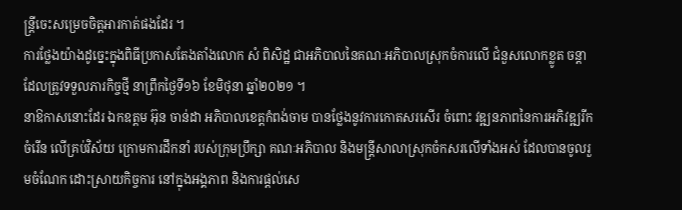ន្ត្រីចេះសម្រេចចិត្តអារកាត់ផងដែរ ។
ការថ្លែងយ៉ាងដូច្នេះក្នុងពិធីប្រកាសតែងតាំងលោក សំ ពិសិដ្ឋ ជាអភិបាលនៃគណៈអភិបាលស្រុកចំការលេី ជំនួសលោកខ្លូត ចន្តា ដែលត្រូវទទួលភារកិច្ចថ្មី នាព្រឹកថ្ងៃទី១៦ ខែមិថុនា ឆ្នាំ២០២១ ។
នាឱកាសនោះដែរ ឯកឧត្ដម អ៊ុន ចាន់ដា អភិបាលខេត្តកំពង់ចាម បានថ្លែងនូវការកោតសរសើរ ចំពោះ វឌ្ឍនភាពនៃការអភិវឌ្ឍរីកចំរើន លើគ្រប់វិស័យ ក្រោមការដឹកនាំ របស់ក្រុមប្រឹក្សា គណៈអភិបាល និងមន្ត្រីសាលាស្រុកចំកសរលេីទាំងអស់ ដែលបានចូលរួមចំណែក ដោះស្រាយកិច្ចការ នៅក្នុងអង្គភាព និងការផ្តល់សេ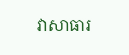វាសាធារ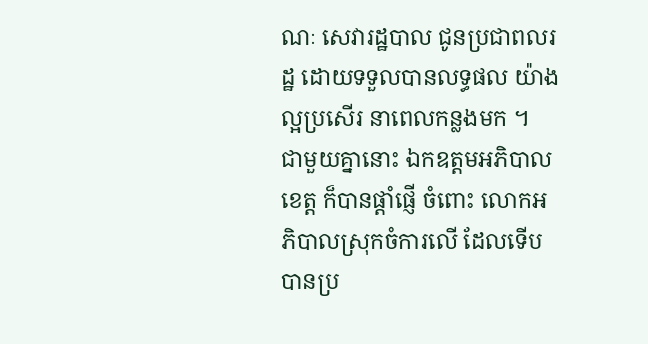ណៈ សេវារដ្ឋបាល ជូនប្រជាពលរដ្ឋ ដោយទទួលបានលទ្ធផល យ៉ាងល្អប្រសើរ នាពេលកន្លងមក ។
ជាមួយគ្នានោះ ឯកឧត្ដមអភិបាលខេត្ត ក៏បានផ្តាំផ្ញើ ចំពោះ លោកអភិបាលស្រុកចំការលេី ដែលទើបបានប្រ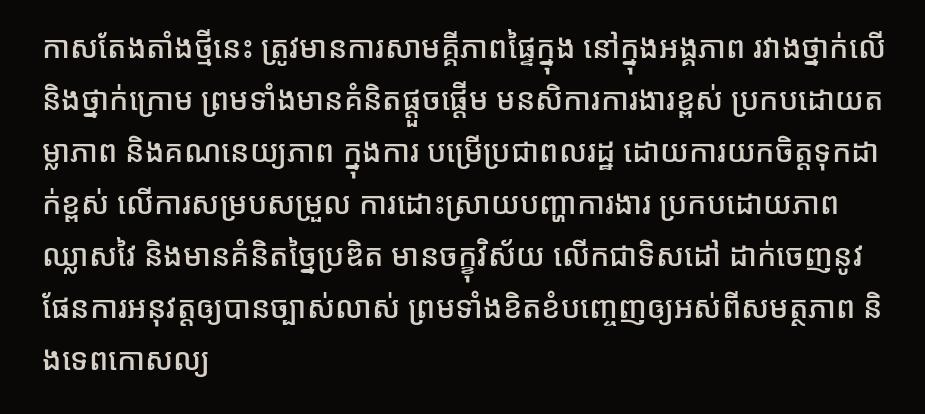កាសតែងតាំងថ្មីនេះ ត្រូវមានការសាមគ្គីភាពផ្ទៃក្នុង នៅក្នុងអង្គភាព រវាងថ្នាក់លើ និងថ្នាក់ក្រោម ព្រមទាំងមានគំនិតផ្តួចផ្តើម មនសិការការងារខ្ពស់ ប្រកបដោយតម្លាភាព និងគណនេយ្យភាព ក្នុងការ បម្រើប្រជាពលរដ្ឋ ដោយការយកចិត្តទុកដាក់ខ្ពស់ លើការសម្របសម្រួល ការដោះស្រាយបញ្ហាការងារ ប្រកបដោយភាពឈ្លាសវៃ និងមានគំនិតច្នៃប្រឌិត មានចក្ខុវិស័យ លើកជាទិសដៅ ដាក់ចេញនូវផែនការអនុវត្តឲ្យបានច្បាស់លាស់ ព្រមទាំងខិតខំបញ្ចេញឲ្យអស់ពីសមត្ថភាព និងទេពកោសល្យ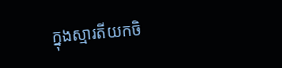ក្នុងស្មារតីយកចិ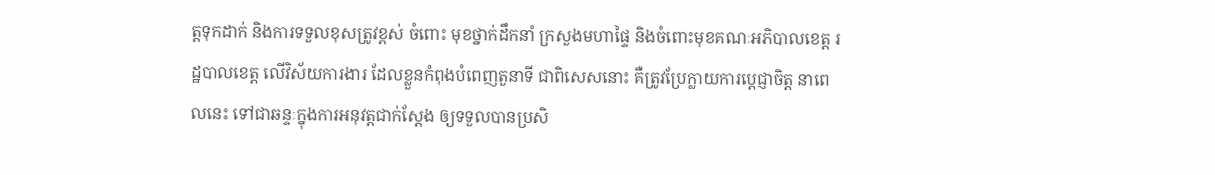ត្តទុកដាក់ និងការទទួលខុសត្រូវខ្ពស់ ចំពោះ មុខថ្នាក់ដឹកនាំ ក្រសួងមហាផ្ទៃ និងចំពោះមុខគណៈអភិបាលខេត្ត រដ្ឋបាលខេត្ត លើវិស័យការងារ ដែលខ្លួនកំពុងបំពេញតួនាទី ជាពិសេសនោះ គឺត្រូវប្រែក្លាយការប្ដេជ្ញាចិត្ត នាពេលនេះ ទៅជាឆន្ទៈក្នុងការអនុវត្តជាក់ស្ដែង ឲ្យទទួលបានប្រសិ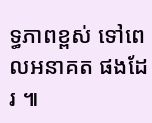ទ្ធភាពខ្ពស់ ទៅពេលអនាគត ផងដែរ ៕